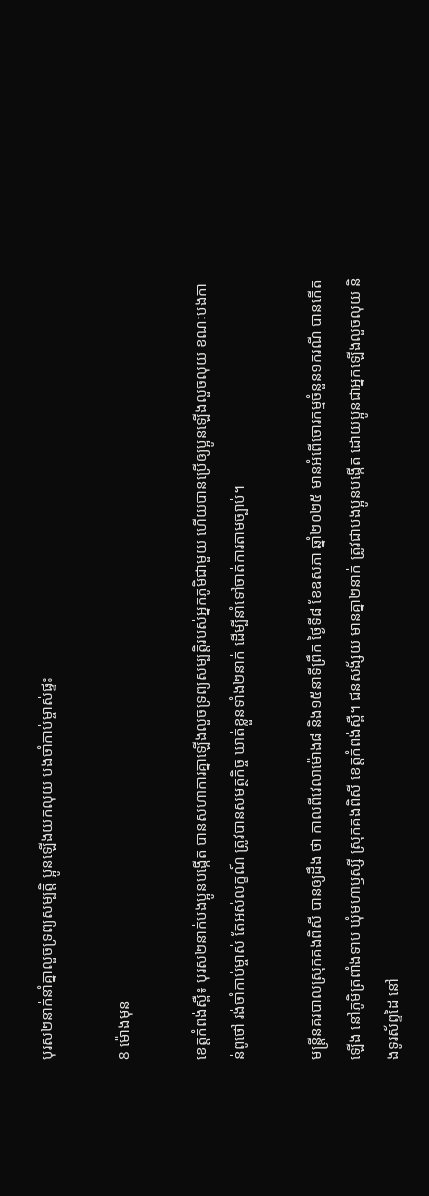បុរស២នាក់នាំគ្នាលួចទ្រព្យសម្បត្ដិ ប្អូនឡើងយកលុយ បងចាំកាប់ម្ចាស់ផ្ទះ

8 ម៉ោងមុន

ខេត្តកំពង់ស្ពឺ៖ បុរស២នាក់បងប្អូនបង្កើត បានសហាការគ្នាឡើងលួចទ្រព្យសម្បត្ដិរបស់អ្នកភូមិជាមួយ ហើយបានប្រើឲ្យប្អូនឡើងលួចលុយ ខណៈបងកាន់ពូថៅ រង់ចាំកាប់ម្ចាស់ តែអស់លក្ខណ៍ ត្រូវបានសមត្ថកិច្ច ឃាត់ខ្លួនទាំង២នាក់ ដើម្បីនាំទៅចាត់ការតាមច្បាប់។

មន្រ្ដីនគរបាលស្រុកគងពិសី បានឲ្យដឹង ថា កាលពីវេលាម៉ោង៨ និង១៥នាទីព្រឹក ថ្ងៃទី៨ ខែឧសភា ឆ្នាំ២០២៥ មានអំពើចោរកម្មចំនួន១ករណី បានកើតឡើង នៅភូមិត្រពាំងទាប ឃុំមហាឫស្សី ស្រុកគងពិសី ខេត្តកំពង់ស្ពឺ។ ជនសង័្សយ មានគ្នា២នាក់ ត្រូវជាបងប្អូនបង្កើត ដោយប្អូនជាអ្នកឡើងលួចលុយ និងទូរស័ព្ទដៃ នៅ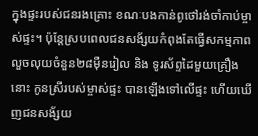ក្នុងផ្ទះរបស់ជនរងគ្រោះ ខណៈបងកាន់ពូថៅរង់ចាំកាប់ម្ចាស់ផ្ទះ។ ប៉ុន្ដែស្របពេលជនសង័្សយកំពុងតែធ្វើសកម្មភាពលួចលុយចំនួន២៨ម៉ឺនរៀល និង ទូរស័ព្ទដៃមួយគ្រឿងនោះ កូនស្រីរបស់ម្ចាស់ផ្ទះ បានឡើងទៅលើផ្ទះ ហើយឃើញជនសង័្សយ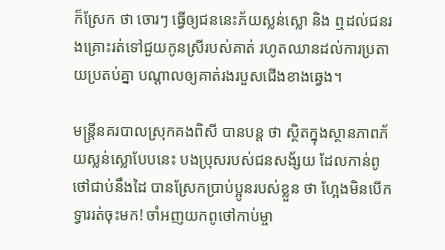ក៏ស្រែក ថា ចោរៗ ធ្វើឲ្យជននេះភ័យស្លន់ស្លោ និង ឮដល់ជនរងគ្រោះរត់ទៅជួយកូនស្រីរបស់គាត់ រហូតឈានដល់ការប្រតាយប្រតប់គ្នា បណ្ដាលឲ្យគាត់រងរបួសជើងខាងឆ្វេង។

មន្ត្រីនគរបាលស្រុកគងពិសី បានបន្ដ ថា ស្ថិតក្នុងស្ថានភាពភ័យស្លន់ស្លោបែបនេះ បងប្រុសរបស់ជនសង័្សយ ដែលកាន់ពូថៅជាប់នឹងដៃ បានស្រែកប្រាប់ប្អូនរបស់ខ្លួន ថា ហ្អែងមិនបើកទ្វាររត់ចុះមក! ចាំអញយកពូថៅកាប់ម្ចា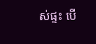ស់ផ្ទះ បើ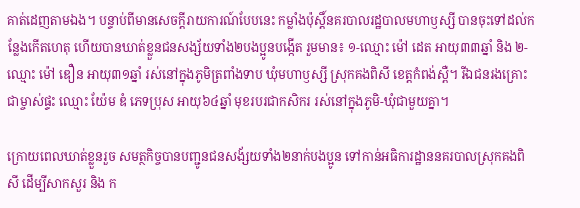គាត់ដេញតាមឯង។ បន្ទាប់ពីមានសេចក្ដីរាយការណ៍បែបនេះ កម្លាំងប៉ុស្ដិ៍នគរបាលរដ្ឋបាលមហាឫស្សី បានចុះទៅដល់កន្លែងកើតហេតុ ហើយបានឃាត់ខ្លួនជនសង្ស័យទាំង២បងប្អូនបង្កើត រួមមាន៖ ១-ឈ្មោះ ម៉ៅ ដេត អាយុ៣៣ឆ្នាំ និង ២-ឈ្មោះ ម៉ៅ ឌឿន អាយុ៣១ឆ្នាំ រស់នៅក្នុងភូមិត្រពាំងទាប ឃុំមហាឫស្សី ស្រុកគងពិសី ខេត្តកំពង់ស្ពឺ។ រីឯជនរងគ្រោះ ជាម្ចាស់ផ្ទះ ឈ្មោះ យ៉ែម ឌំ ភេទប្រុស អាយុ៦៤ឆ្នាំ មុខរបរជាកសិករ រស់នៅក្នុងភូមិ-ឃុំជាមួយគ្នា។

ក្រោយពេលឃាត់ខ្លួនរួច សមត្ថកិច្ចបានបញ្ជូនជនសង័្សយទាំង២នាក់បងប្អូន ទៅកាន់អធិការដ្ឋាននគរបាលស្រុកគងពិសី ដើម្បីសាកសួរ និង ក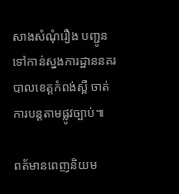សាងសំណុំរឿង បញ្ជូនទៅកាន់ស្នងការដ្ឋាននគរបាលខេត្តកំពង់ស្ពឺ ចាត់ការបន្តតាមផ្លូវច្បាប់៕

ពត័មានពេញនិយម